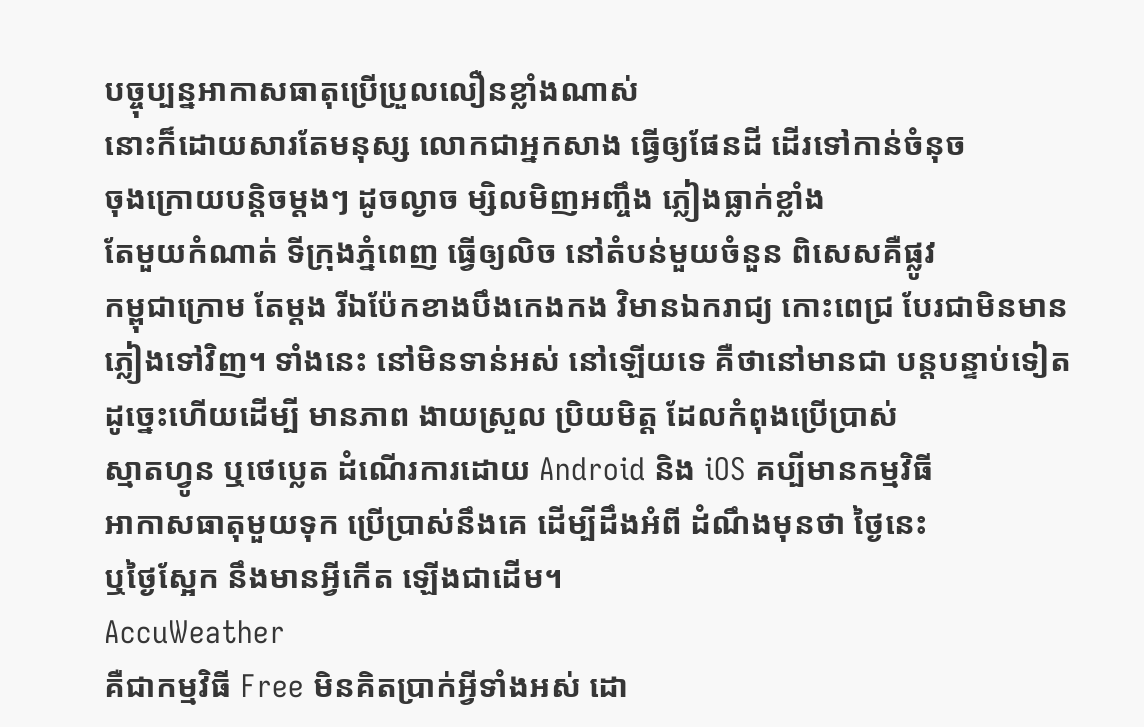បច្ចុប្បន្នអាកាសធាតុប្រើប្រួលលឿនខ្លាំងណាស់
នោះក៏ដោយសារតែមនុស្ស លោកជាអ្នកសាង ធ្វើឲ្យផែនដី ដើរទៅកាន់ចំនុច
ចុងក្រោយបន្តិចម្ដងៗ ដូចល្ងាច ម្សិលមិញអញ្ចឹង ភ្លៀងធ្លាក់ខ្លាំង
តែមួយកំណាត់ ទីក្រុងភ្នំពេញ ធ្វើឲ្យលិច នៅតំបន់មួយចំនួន ពិសេសគឺផ្លូវ
កម្ពុជាក្រោម តែម្ដង រីឯប៉ែកខាងបឹងកេងកង វិមានឯករាជ្យ កោះពេជ្រ បែរជាមិនមាន
ភ្លៀងទៅវិញ។ ទាំងនេះ នៅមិនទាន់អស់ នៅឡើយទេ គឺថានៅមានជា បន្តបន្ទាប់ទៀត
ដូច្នេះហើយដើម្បី មានភាព ងាយស្រួល ប្រិយមិត្ត ដែលកំពុងប្រើប្រាស់
ស្មាតហ្វូន ឬថេប្លេត ដំណើរការដោយ Android និង iOS គប្បីមានកម្មវិធី
អាកាសធាតុមួយទុក ប្រើប្រាស់នឹងគេ ដើម្បីដឹងអំពី ដំណឹងមុនថា ថ្ងៃនេះ
ឬថ្ងៃស្អែក នឹងមានអ្វីកើត ឡើងជាដើម។
AccuWeather
គឺជាកម្មវិធី Free មិនគិតប្រាក់អ្វីទាំងអស់ ដោ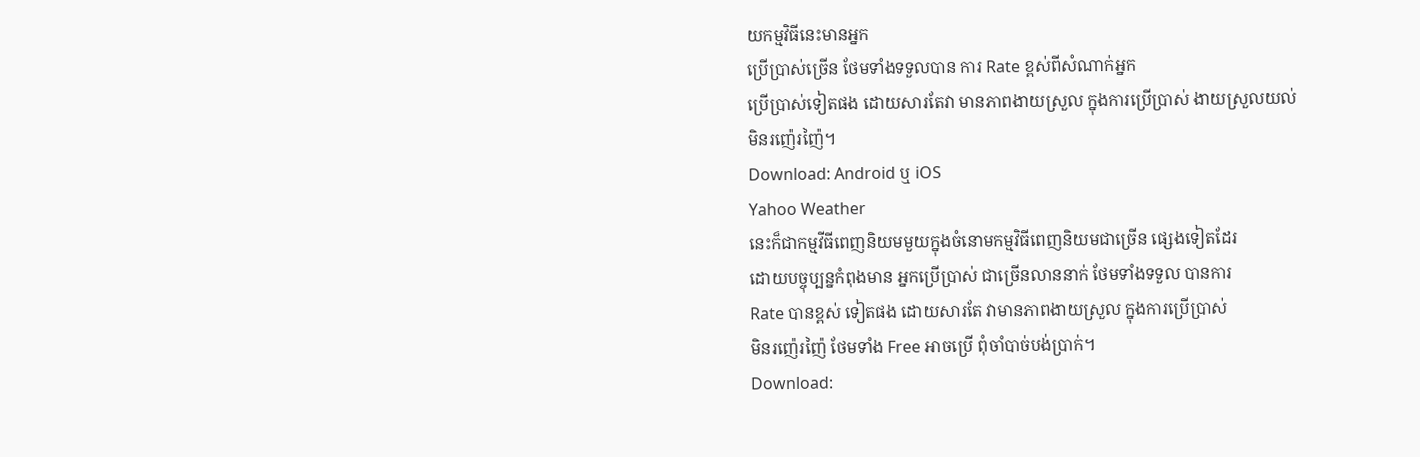យកម្មវិធីនេះមានអ្នក
ប្រើប្រាស់ច្រើន ថែមទាំងទទួលបាន ការ Rate ខ្ពស់ពីសំណាក់អ្នក
ប្រើប្រាស់ទៀតផង ដោយសារតែវា មានភាពងាយស្រួល ក្នុងការប្រើប្រាស់ ងាយស្រួលយល់
មិនរញ៉េរញ៉ៃ។
Download: Android ឬ iOS
Yahoo Weather
នេះក៏ជាកម្មវីធីពេញនិយមមួយក្នុងចំនោមកម្មវិធីពេញនិយមជាច្រើន ផ្សេងទៀតដែរ
ដោយបច្ចុប្បន្នកំពុងមាន អ្នកប្រើប្រាស់ ជាច្រើនលាននាក់ ថែមទាំងទទួល បានការ
Rate បានខ្ពស់ ទៀតផង ដោយសារតែ វាមានភាពងាយស្រួល ក្នុងការប្រើប្រាស់
មិនរញ៉េរញ៉ៃ ថែមទាំង Free អាចប្រើ ពុំចាំបាច់បង់ប្រាក់។
Download: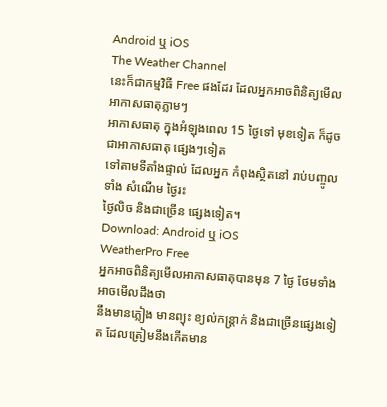Android ឬ iOS
The Weather Channel
នេះក៏ជាកម្មវិធី Free ផងដែរ ដែលអ្នកអាចពិនិត្យមើលអាកាសធាតុភ្លាមៗ
អាកាសធាតុ ក្នុងអំឡុងពេល 15 ថ្ងៃទៅ មុខទៀត ក៏ដូចជាអាកាសធាតុ ផ្សេងៗទៀត
ទៅតាមទីតាំងផ្ទាល់ ដែលអ្នក កំពុងស្ថិតនៅ រាប់បញ្ចូលទាំង សំណើម ថ្ងៃរះ
ថ្ងៃលិច និងជាច្រើន ផ្សេងទៀត។
Download: Android ឬ iOS
WeatherPro Free
អ្នកអាចពិនិត្យមើលអាកាសធាតុបានមុន 7 ថ្ងៃ ថែមទាំងអាចមើលដឹងថា
នឹងមានភ្លៀង មានព្យុះ ខ្យល់កន្ត្រាក់ និងជាច្រើនផ្សេងទៀត ដែលត្រៀមនឹងកើតមាន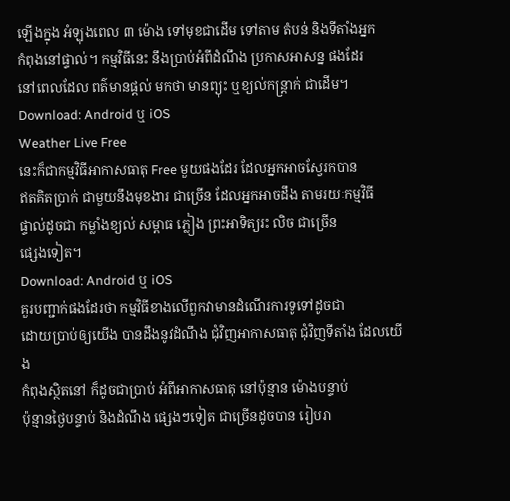ឡើងក្នុង អំឡុងពេល ៣ ម៉ោង ទៅមុខជាដើម ទៅតាម តំបន់ និងទីតាំងអ្នក
កំពុងនៅផ្ទាល់។ កម្មវិធីនេះ នឹងប្រាប់អំពីដំណឹង ប្រកាសអាសន្ន ផងដែរ
នៅពេលដែល ពត៌មានផ្ដល់ មកថា មានព្យុះ ឬខ្យល់កន្ត្រាក់ ជាដើម។
Download: Android ឬ iOS
Weather Live Free
នេះក៏ជាកម្មវិធីអាកាសធាតុ Free មួយផងដែរ ដែលអ្នកអាចស្វែរកបាន
ឥតគិតប្រាក់ ជាមួយនឹងមុខងារ ជាច្រើន ដែលអ្នកអាចដឹង តាមរយៈកម្មវិធី
ផ្ទាល់ដូចជា កម្លាំងខ្យល់ សម្ពាធ ភ្លៀង ព្រះអាទិត្យរះ លិច ជាច្រើន
ផ្សេងទៀត។
Download: Android ឬ iOS
គួរបញ្ជាក់ផងដែរថា កម្មវិធីខាងលើពួកវាមានដំណើរការទូទៅដូចជា
ដោយប្រាប់ឲ្យយើង បានដឹងនូវដំណឹង ជុំវិញអាកាសធាតុ ជុំវិញទីតាំង ដែលយើង
កំពុងស្ថិតនៅ ក៏ដូចជាប្រាប់ អំពីអាកាសធាតុ នៅប៉ុន្មាន ម៉ោងបន្ទាប់
ប៉ុន្មានថ្ងៃបន្ទាប់ និងដំណឹង ផ្សេងៗទៀត ជាច្រើនដូចបាន រៀបរា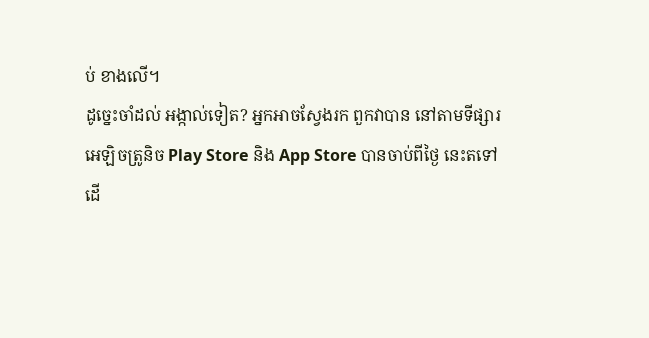ប់ ខាងលើ។
ដូច្នេះចាំដល់ អង្កាល់ទៀត? អ្នកអាចស្វែងរក ពួកវាបាន នៅតាមទីផ្សារ
អេឡិចត្រូនិច Play Store និង App Store បានចាប់ពីថ្ងៃ នេះតទៅ
ដើ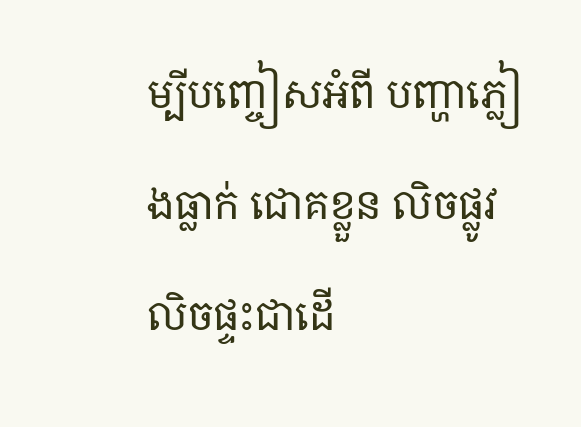ម្បីបញ្ចៀសអំពី បញ្ហាភ្លៀងធ្លាក់ ជោគខ្លួន លិចផ្លូវ លិចផ្ទះជាដើ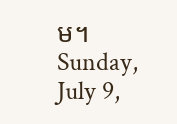ម។
Sunday, July 9,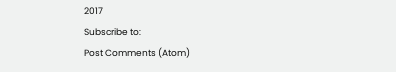2017
Subscribe to:
Post Comments (Atom)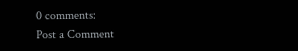0 comments:
Post a Comment